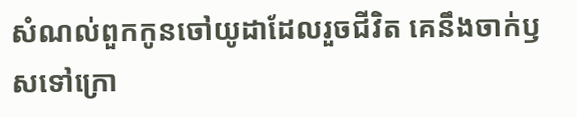សំណល់ពួកកូនចៅយូដាដែលរួចជីវិត គេនឹងចាក់ឫសទៅក្រោ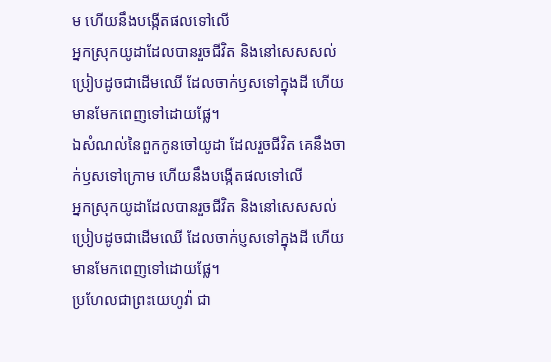ម ហើយនឹងបង្កើតផលទៅលើ
អ្នកស្រុកយូដាដែលបានរួចជីវិត និងនៅសេសសល់ប្រៀបដូចជាដើមឈើ ដែលចាក់ឫសទៅក្នុងដី ហើយមានមែកពេញទៅដោយផ្លែ។
ឯសំណល់នៃពួកកូនចៅយូដា ដែលរួចជីវិត គេនឹងចាក់ឫសទៅក្រោម ហើយនឹងបង្កើតផលទៅលើ
អ្នកស្រុកយូដាដែលបានរួចជីវិត និងនៅសេសសល់ប្រៀបដូចជាដើមឈើ ដែលចាក់ប្ញសទៅក្នុងដី ហើយមានមែកពេញទៅដោយផ្លែ។
ប្រហែលជាព្រះយេហូវ៉ា ជា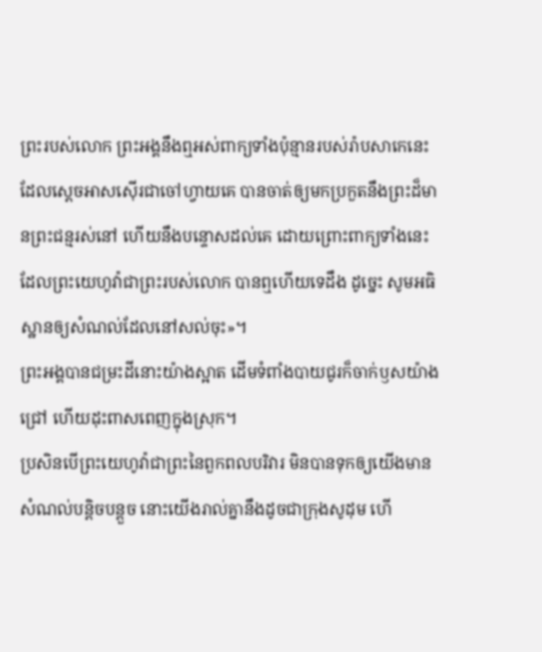ព្រះរបស់លោក ព្រះអង្គនឹងឮអស់ពាក្យទាំងប៉ុន្មានរបស់រ៉ាបសាកេនេះ ដែលស្តេចអាសស៊ើរជាចៅហ្វាយគេ បានចាត់ឲ្យមកប្រកួតនឹងព្រះដ៏មានព្រះជន្មរស់នៅ ហើយនឹងបន្ទោសដល់គេ ដោយព្រោះពាក្យទាំងនេះ ដែលព្រះយេហូវ៉ាជាព្រះរបស់លោក បានឮហើយទេដឹង ដូច្នេះ សូមអធិស្ឋានឲ្យសំណល់ដែលនៅសល់ចុះ»។
ព្រះអង្គបានជម្រះដីនោះយ៉ាងស្អាត ដើមទំពាំងបាយជូរក៏ចាក់ឫសយ៉ាងជ្រៅ ហើយដុះពាសពេញក្នុងស្រុក។
ប្រសិនបើព្រះយេហូវ៉ាជាព្រះនៃពួកពលបរិវារ មិនបានទុកឲ្យយើងមានសំណល់បន្តិចបន្តួច នោះយើងរាល់គ្នានឹងដូចជាក្រុងសូដុម ហើ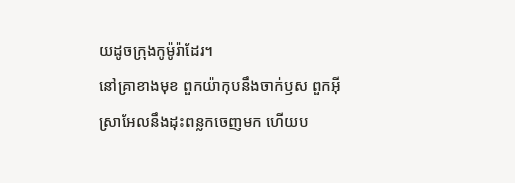យដូចក្រុងកូម៉ូរ៉ាដែរ។
នៅគ្រាខាងមុខ ពួកយ៉ាកុបនឹងចាក់ឫស ពួកអ៊ីស្រាអែលនឹងដុះពន្លកចេញមក ហើយប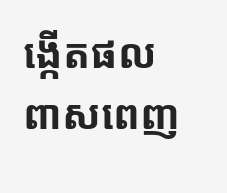ង្កើតផលពាសពេញ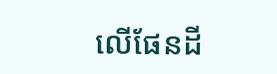លើផែនដី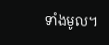ទាំងមូល។